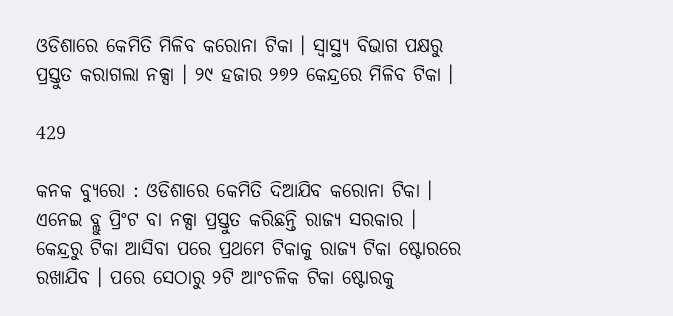ଓଡିଶାରେ କେମିତି ମିଳିବ କରୋନା ଟିକା । ସ୍ୱାସ୍ଥ୍ୟ ବିଭାଗ ପକ୍ଷରୁ ପ୍ରସ୍ତୁତ କରାଗଲା ନକ୍ସା । ୨୯ ହଜାର ୨୭୨ କେନ୍ଦ୍ରରେ ମିଳିବ ଟିକା ।

429

କନକ ବ୍ୟୁରୋ : ଓଡିଶାରେ କେମିତି ଦିଆଯିବ କରୋନା ଟିକା । ଏନେଇ ବ୍ଲୁ ପ୍ରିଂଟ ବା ନକ୍ସା ପ୍ରସ୍ତୁତ କରିଛନ୍ତି ରାଜ୍ୟ ସରକାର । କେନ୍ଦ୍ରରୁ ଟିକା ଆସିବା ପରେ ପ୍ରଥମେ ଟିକାକୁ ରାଜ୍ୟ ଟିକା ଷ୍ଟୋରରେ ରଖାଯିବ । ପରେ ସେଠାରୁ ୨ଟି ଆଂଚଳିକ ଟିକା ଷ୍ଟୋରକୁ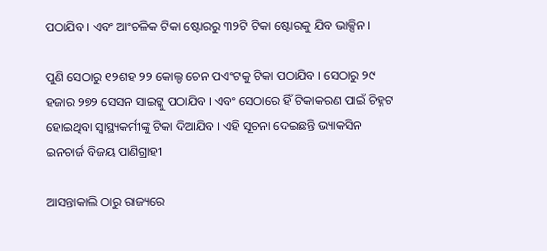ପଠାଯିବ । ଏବଂ ଆଂଚଳିକ ଟିକା ଷ୍ଟୋରରୁ ୩୨ଟି ଟିକା ଷ୍ଟୋରକୁ ଯିବ ଭାକ୍ସିନ ।

ପୁଣି ସେଠାରୁ ୧୨ଶହ ୨୨ କୋଲ୍ଡ ଚେନ ପଏଂଟକୁ ଟିକା ପଠାଯିବ । ସେଠାରୁ ୨୯ ହଜାର ୨୭୨ ସେସନ ସାଇଟ୍କୁ ପଠାଯିବ । ଏବଂ ସେଠାରେ ହିଁ ଟିକାକରଣ ପାଇଁ ଚିହ୍ନଟ ହୋଇଥିବା ସ୍ୱାସ୍ଥ୍ୟକର୍ମୀଙ୍କୁ ଟିକା ଦିଆଯିବ । ଏହି ସୂଚନା ଦେଇଛନ୍ତି ଭ୍ୟାକସିନ ଇନଚାର୍ଜ ବିଜୟ ପାଣିଗ୍ରାହୀ

ଆସନ୍ତାକାଲି ଠାରୁ ରାଜ୍ୟରେ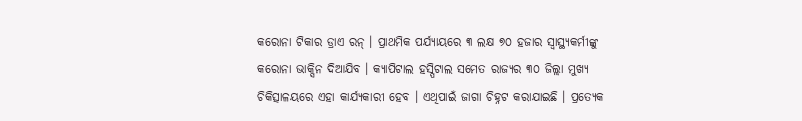କରୋନା ଟିକାର ଡ୍ରାଏ ରନ୍ । ପ୍ରାଥମିକ ପର୍ଯ୍ୟାୟରେ ୩ ଲକ୍ଷ ୭୦ ହଜାର ସ୍ୱାସ୍ଥ୍ୟକର୍ମୀଙ୍କୁ କରୋନା ଭାକ୍ସିନ ଦିଆଯିବ । କ୍ୟାପିଟାଲ ହସ୍ପିଟାଲ ସମେତ ରାଜ୍ୟର ୩୦ ଜିଲ୍ଲା ମୁଖ୍ୟ ଚିକିତ୍ସାଳୟରେ ଏହା କାର୍ଯ୍ୟକାରୀ ହେବ । ଏଥିପାଇଁ ଜାଗା ଚିହ୍ନଟ କରାଯାଇଛି । ପ୍ରତ୍ୟେକ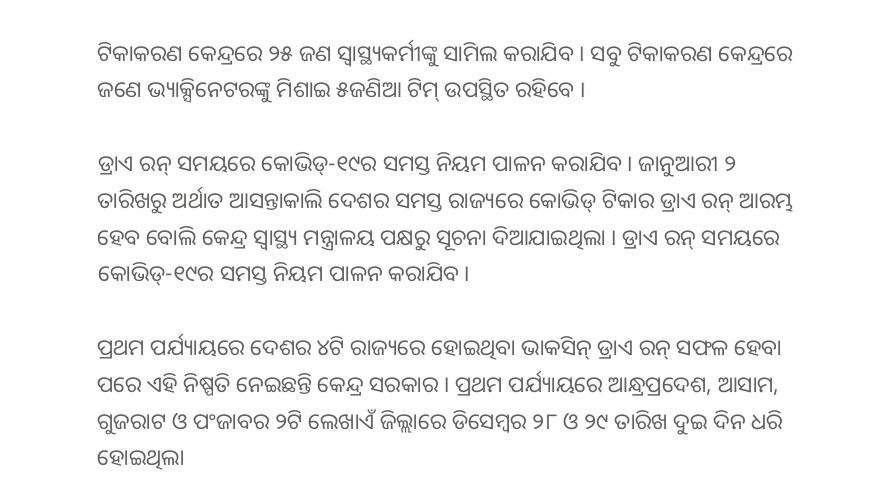ଟିକାକରଣ କେନ୍ଦ୍ରରେ ୨୫ ଜଣ ସ୍ୱାସ୍ଥ୍ୟକର୍ମୀଙ୍କୁ ସାମିଲ କରାଯିବ । ସବୁ ଟିକାକରଣ କେନ୍ଦ୍ରରେ ଜଣେ ଭ୍ୟାକ୍ସିନେଟରଙ୍କୁ ମିଶାଇ ୫ଜଣିଆ ଟିମ୍ ଉପସ୍ଥିତ ରହିବେ ।

ଡ୍ରାଏ ରନ୍ ସମୟରେ କୋଭିଡ୍-୧୯ର ସମସ୍ତ ନିୟମ ପାଳନ କରାଯିବ । ଜାନୁଆରୀ ୨ ତାରିଖରୁ ଅର୍ଥାତ ଆସନ୍ତାକାଲି ଦେଶର ସମସ୍ତ ରାଜ୍ୟରେ କୋଭିଡ୍ ଟିକାର ଡ୍ରାଏ ରନ୍ ଆରମ୍ଭ ହେବ ବୋଲି କେନ୍ଦ୍ର ସ୍ୱାସ୍ଥ୍ୟ ମନ୍ତ୍ରାଳୟ ପକ୍ଷରୁ ସୂଚନା ଦିଆଯାଇଥିଲା । ଡ୍ରାଏ ରନ୍ ସମୟରେ କୋଭିଡ୍-୧୯ର ସମସ୍ତ ନିୟମ ପାଳନ କରାଯିବ ।

ପ୍ରଥମ ପର୍ଯ୍ୟାୟରେ ଦେଶର ୪ଟି ରାଜ୍ୟରେ ହୋଇଥିବା ଭାକସିନ୍ ଡ୍ରାଏ ରନ୍ ସଫଳ ହେବା ପରେ ଏହି ନିଷ୍ପତି ନେଇଛନ୍ତି କେନ୍ଦ୍ର ସରକାର । ପ୍ରଥମ ପର୍ଯ୍ୟାୟରେ ଆନ୍ଧ୍ରପ୍ରଦେଶ, ଆସାମ, ଗୁଜରାଟ ଓ ପଂଜାବର ୨ଟି ଲେଖାଏଁ ଜିଲ୍ଲାରେ ଡିସେମ୍ୱର ୨୮ ଓ ୨୯ ତାରିଖ ଦୁଇ ଦିନ ଧରି ହୋଇଥିଲା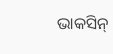ଭାକସିନ୍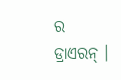ର ଡ୍ରାଏରନ୍ ।